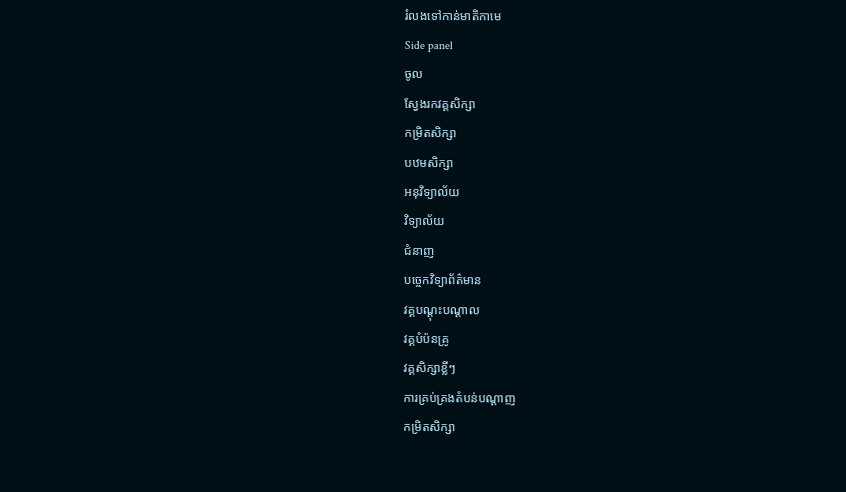រំលងទៅកាន់មាតិកាមេ
Side panel
ចូល
ស្វែងរកវគ្គសិក្សា
កម្រិតសិក្សា
បឋមសិក្សា
អនុវិទ្យាល័យ
វិទ្យាល័យ
ជំនាញ
បច្ចេកវិទ្យាព័ត៌មាន
វគ្គបណ្ដុះបណ្ដាល
វគ្គបំប៉នគ្រូ
វគ្គសិក្សាខ្លីៗ
ការគ្រប់គ្រងតំបន់បណ្ដាញ
កម្រិតសិក្សា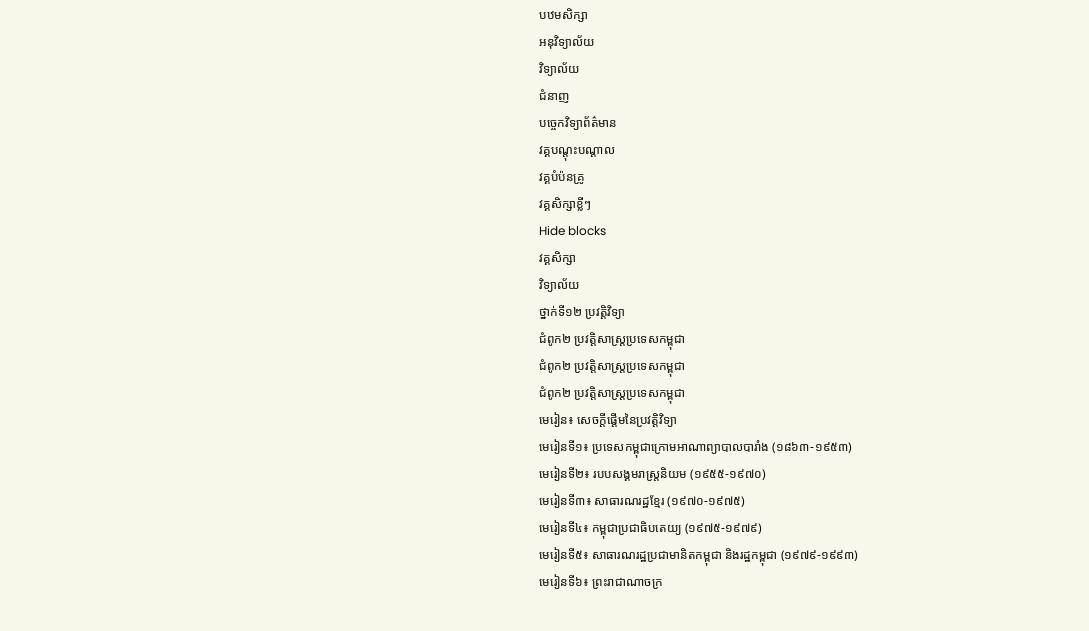បឋមសិក្សា
អនុវិទ្យាល័យ
វិទ្យាល័យ
ជំនាញ
បច្ចេកវិទ្យាព័ត៌មាន
វគ្គបណ្ដុះបណ្ដាល
វគ្គបំប៉នគ្រូ
វគ្គសិក្សាខ្លីៗ
Hide blocks
វគ្គសិក្សា
វិទ្យាល័យ
ថ្នាក់ទី១២ ប្រវត្តិវិទ្យា
ជំពូក២ ប្រវត្តិសាស្ត្រប្រទេសកម្ពុជា
ជំពូក២ ប្រវត្តិសាស្ត្រប្រទេសកម្ពុជា
ជំពូក២ ប្រវត្តិសាស្ត្រប្រទេសកម្ពុជា
មេរៀន៖ សេចក្តីផ្តើមនៃប្រវត្តិវិទ្យា
មេរៀនទី១៖ ប្រទេសកម្ពុជាក្រោមអាណាព្យាបាលបារាំង (១៨៦៣-១៩៥៣)
មេរៀនទី២៖ របបសង្គមរាស្ត្រនិយម (១៩៥៥-១៩៧០)
មេរៀនទី៣៖ សាធារណរដ្ឋខ្មែរ (១៩៧០-១៩៧៥)
មេរៀនទី៤៖ កម្ពុជាប្រជាធិបតេយ្យ (១៩៧៥-១៩៧៩)
មេរៀនទី៥៖ សាធារណរដ្ឋប្រជាមានិតកម្ពុជា និងរដ្ឋកម្ពុជា (១៩៧៩-១៩៩៣)
មេរៀនទី៦៖ ព្រះរាជាណាចក្រ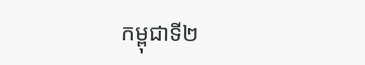កម្ពុជាទី២